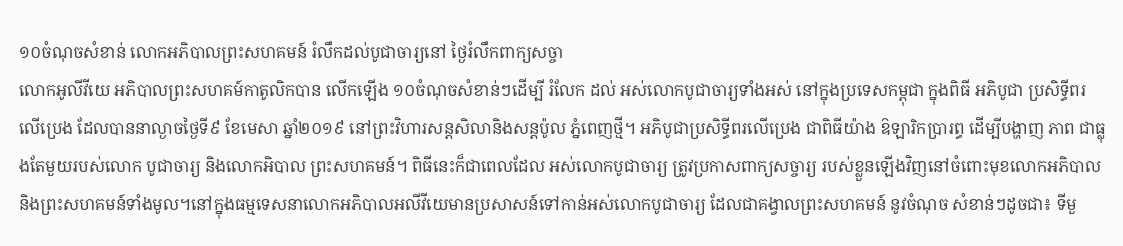១០ចំណុចសំខាន់ លោកអភិបាលព្រះសហគមន៍ រំលឹកដល់បូជាចារ្យនៅ ថ្ងៃរំលឹកពាក្យសច្ចា
លោកអូលីវីយេ អភិបាលព្រះសហគម៍កាតូលិកបាន លើកឡើង ១០ចំណុចសំខាន់ៗដើម្បី រំលែក ដល់ អស់លោកបូជាចារ្យទាំងអស់ នៅក្នុងប្រទេសកម្ពុជា ក្នុងពិធី អភិបូជា ប្រសិទ្ធីពរ លើប្រេង ដែលបាននាល្ងាចថ្ងៃទី៩ ខែមេសា ឆ្នាំ២០១៩ នៅព្រះវិហារសន្តសិលានិងសន្តប៉ូល ភ្នំពេញថ្មី។ អភិបូជាប្រសិទ្ធីពរលើប្រេង ជាពិធីយ៉ាង ឧ៝ឡារិកប្រារព្ធ ដើម្បីបង្ហាញ ភាព ជាធ្លុងតែមួយរបស់លោក បូជាចារ្យ និងលោកអិបាល ព្រះសហគមន៍។ ពិធីនេះក៏ជាពេលដែល អស់លោកបូជាចារ្យ ត្រូវប្រកាសពាក្យសច្ចារ្យ របស់ខ្លួនឡើងវិញនៅចំពោះមុខលោកអភិបាល និងព្រះសហគមន៍ទាំងមូល។នៅក្នុងធម្មទេសនាលោកអភិបាលអលីវីយេមានប្រសាសន៍ទៅកាន់អស់លោកបូជាចារ្យ ដែលជាគង្វាលព្រះសហគមន៍ នូវចំណុច សំខាន់ៗដូចជា៖ ទីមួ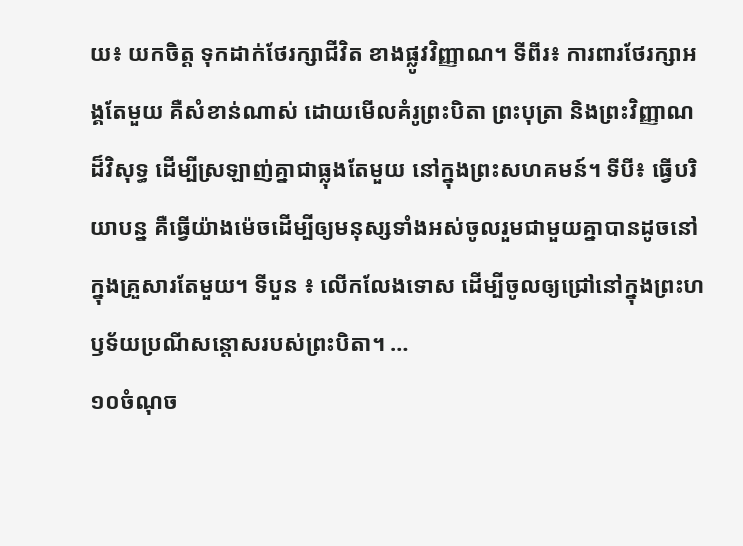យ៖ យកចិត្ត ទុកដាក់ថែរក្សាជីវិត ខាងផ្លូវវិញ្ញាណ។ ទីពីរ៖ ការពារថែរក្សាអង្គតែមួយ គឺសំខាន់ណាស់ ដោយមើលគំរូព្រះបិតា ព្រះបុត្រា និងព្រះវិញ្ញាណ ដ៏វិសុទ្ធ ដើម្បីស្រឡាញ់គ្នាជាធ្លុងតែមួយ នៅក្នុងព្រះសហគមន៍។ ទីបី៖ ធ្វើបរិយាបន្ន គឺធ្វើយ៉ាងម៉េចដើម្បីឲ្យមនុស្សទាំងអស់ចូលរួមជាមួយគ្នាបានដូចនៅក្នុងគ្រួសារតែមួយ។ ទីបួន ៖ លើកលែងទោស ដើម្បីចូលឲ្យជ្រៅនៅក្នុងព្រះហឫទ័យប្រណីសន្តោសរបស់ព្រះបិតា។ …
១០ចំណុច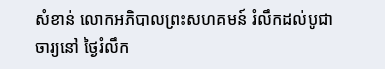សំខាន់ លោកអភិបាលព្រះសហគមន៍ រំលឹកដល់បូជាចារ្យនៅ ថ្ងៃរំលឹក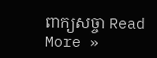ពាក្យសច្ចា Read More »